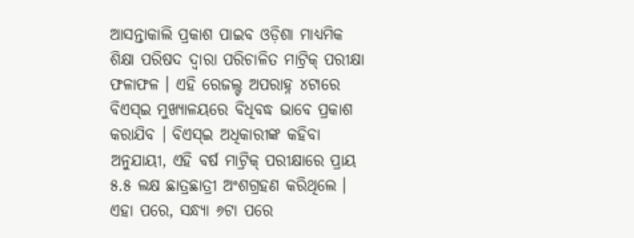ଆସନ୍ତାକାଲି ପ୍ରକାଶ ପାଇବ ଓଡ଼ିଶା ମାଧ୍ୟମିକ ଶିକ୍ଷା ପରିଷଦ ଦ୍ୱାରା ପରିଚାଳିତ ମାଟ୍ରିକ୍ ପରୀକ୍ଷା ଫଳାଫଳ । ଏହି ରେଜଲ୍ଟ ଅପରାହ୍ନ ୪ଟାରେ ବିଏସ୍ଇ ମୁଖ୍ୟାଳୟରେ ବିଧିବଦ୍ଧ ଭାବେ ପ୍ରକାଶ କରାଯିବ । ବିଏସ୍ଇ ଅଧିକାରୀଙ୍କ କହିବା ଅନୁଯାୟୀ, ଏହି ବର୍ଷ ମାଟ୍ରିକ୍ ପରୀକ୍ଷାରେ ପ୍ରାୟ ୫.୫ ଲକ୍ଷ ଛାତ୍ରଛାତ୍ରୀ ଅଂଶଗ୍ରହଣ କରିଥିଲେ । ଏହା ପରେ, ସନ୍ଧ୍ୟା ୬ଟା ପରେ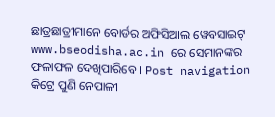ଛାତ୍ରଛାତ୍ରୀମାନେ ବୋର୍ଡର ଅଫିସିଆଲ ୱେବସାଇଟ୍ www.bseodisha.ac.in ରେ ସେମାନଙ୍କର ଫଳାଫଳ ଦେଖିପାରିବେ । Post navigation କିଟ୍ରେ ପୁଣି ନେପାଳୀ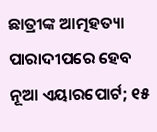ଛାତ୍ରୀଙ୍କ ଆତ୍ମହତ୍ୟା ପାରାଦୀପରେ ହେବ ନୂଆ ଏୟାରପୋର୍ଟ; ୧୫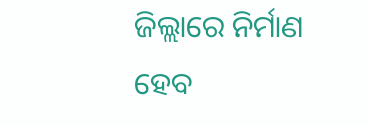ଜିଲ୍ଲାରେ ନିର୍ମାଣ ହେବ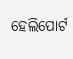ହେଲିପୋର୍ଟ